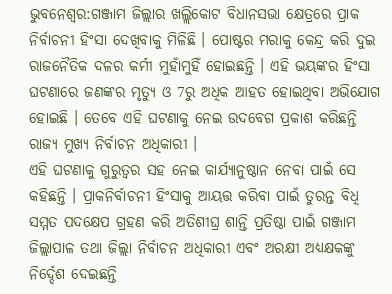ଭୁବନେଶ୍ବର:ଗଞ୍ଜାମ ଜିଲ୍ଲାର ଖଲ୍ଲିକୋଟ ବିଧାନସଭା କ୍ଷେତ୍ରରେ ପ୍ରାକ ନିର୍ବାଚନୀ ହିଂସା ଦେଖିବାକୁ ମିଳିଛି । ପୋଷ୍ଟର ମରାକୁ କେନ୍ଦ୍ର କରି ଦୁଇ ରାଜନୈତିକ ଦଳର କର୍ମୀ ମୁହାଁମୁହିଁ ହୋଇଛନ୍ତି । ଏହି ଭୟଙ୍କର ହିଂସା ଘଟଣାରେ ଜଣଙ୍କର ମୃତ୍ୟୁ ଓ 7ରୁ ଅଧିକ ଆହତ ହୋଇଥିବା ଅଭିଯୋଗ ହୋଇଛି । ତେବେ ଏହି ଘଟଣାକୁ ନେଇ ଉଦବେଗ ପ୍ରକାଶ କରିଛନ୍ତି ରାଜ୍ୟ ମୁଖ୍ୟ ନିର୍ବାଚନ ଅଧିକାରୀ ।
ଏହି ଘଟଣାକୁ ଗୁରୁତ୍ବର ସହ ନେଇ କାର୍ଯ୍ୟାନୁଷ୍ଠାନ ନେବା ପାଇଁ ସେ କହିଛନ୍ତି । ପ୍ରାକନିର୍ବାଚନୀ ହିଂସାକୁ ଆୟତ୍ତ କରିବା ପାଇଁ ତୁରନ୍ତ ବିଧି ସମ୍ମତ ପଦକ୍ଷେପ ଗ୍ରହଣ କରି ଅତିଶୀଘ୍ର ଶାନ୍ତି ପ୍ରତିଷ୍ଠା ପାଇଁ ଗଞ୍ଜାମ ଜିଲ୍ଲାପାଳ ତଥା ଜିଲ୍ଲା ନିର୍ବାଚନ ଅଧିକାରୀ ଏବଂ ଅରକ୍ଷୀ ଅଧ୍ୟକ୍ଷକଙ୍କୁ ନିର୍ଦ୍ଦେଶ ଦେଇଛନ୍ତି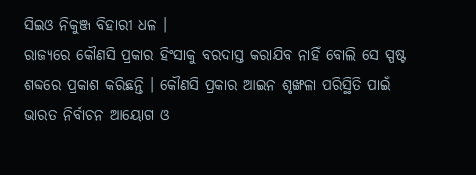ସିଇଓ ନିକୁଞ୍ଜ ବିହାରୀ ଧଳ ।
ରାଜ୍ୟରେ କୌଣସି ପ୍ରକାର ହିଂସାକୁ ବରଦାସ୍ତ କରାଯିବ ନାହିଁ ବୋଲି ସେ ସ୍ପଷ୍ଟ ଶବ୍ଦରେ ପ୍ରକାଶ କରିଛନ୍ତି । କୌଣସି ପ୍ରକାର ଆଇନ ଶୃଙ୍ଖଳା ପରିସ୍ଥିତି ପାଇଁ ଭାରତ ନିର୍ବାଚନ ଆୟୋଗ ଓ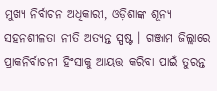ମୁଖ୍ୟ ନିର୍ବାଚନ ଅଧିକାରୀ, ଓଡ଼ିଶାଙ୍କ ଶୂନ୍ୟ ସହନଶୀଳତା ନୀତି ଅତ୍ୟନ୍ତ ସ୍ପଷ୍ଟ । ଗଞ୍ଜାମ ଜିଲ୍ଲାରେ ପ୍ରାକନିର୍ବାଚନୀ ହିଂସାକୁ ଆୟତ୍ତ କରିବା ପାଇଁ ତୁରନ୍ତ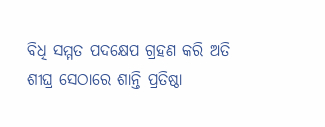ବିଧି ସମ୍ମତ ପଦକ୍ଷେପ ଗ୍ରହଣ କରି ଅତି ଶୀଘ୍ର ସେଠାରେ ଶାନ୍ତି ପ୍ରତିଷ୍ଠା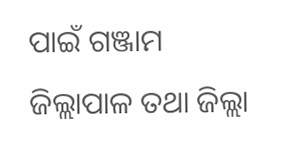ପାଇଁ ଗଞ୍ଜାମ ଜିଲ୍ଲାପାଳ ତଥା ଜିଲ୍ଲା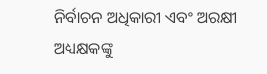ନିର୍ବାଚନ ଅଧିକାରୀ ଏବଂ ଅରକ୍ଷୀ ଅଧ୍ୟକ୍ଷକଙ୍କୁ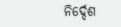ନିର୍ଦ୍ଦେଶ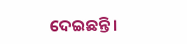ଦେଇଛନ୍ତି ।